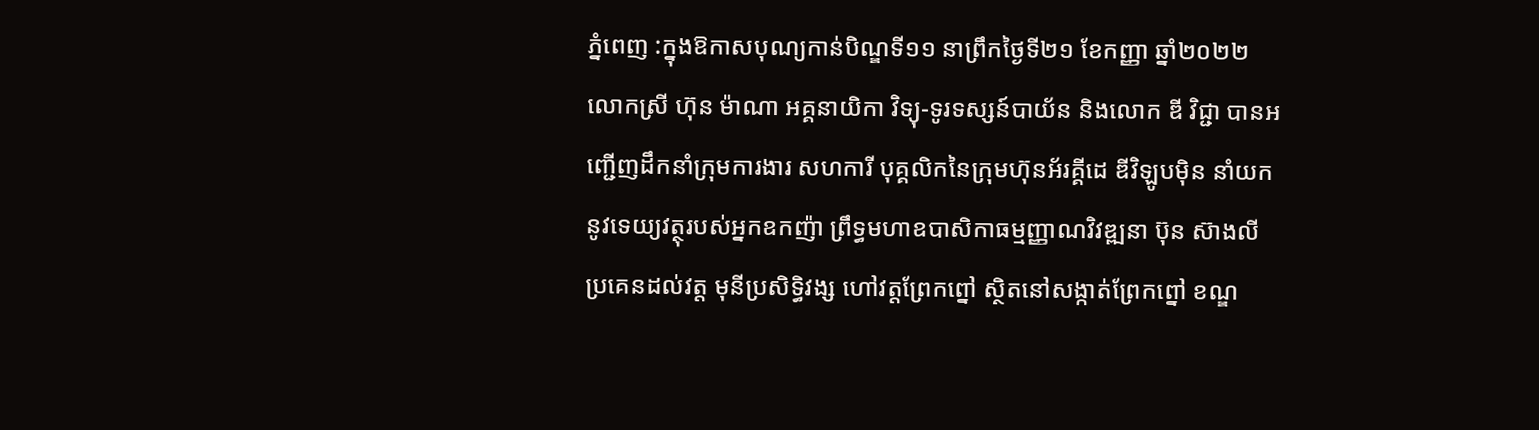ភ្នំពេញ :ក្នុងឱកាសបុណ្យកាន់បិណ្ឌទី១១ នាព្រឹកថ្ងៃទី២១ ខែកញ្ញា ឆ្នាំ២០២២ លោកស្រី ហ៊ុន ម៉ាណា អគ្គនាយិកា វិទ្យុ-ទូរទស្សន៍បាយ័ន និងលោក ឌី វិជ្ជា បានអញ្ជើញដឹកនាំក្រុមការងារ សហការី បុគ្គលិកនៃក្រុមហ៊ុនអ័រគ្គីដេ ឌីវិឡូបមុិន នាំយកនូវទេយ្យវត្ថុរបស់អ្នកឧកញ៉ា ព្រឹទ្ធមហាឧបាសិកាធម្មញ្ញាណវិវឌ្ឍនា ប៊ុន ស៊ាងលី ប្រគេនដល់វត្ត មុនីប្រសិទ្ធិវង្ស ហៅវត្តព្រែកព្នៅ ស្ថិតនៅសង្កាត់ព្រែកព្នៅ ខណ្ឌ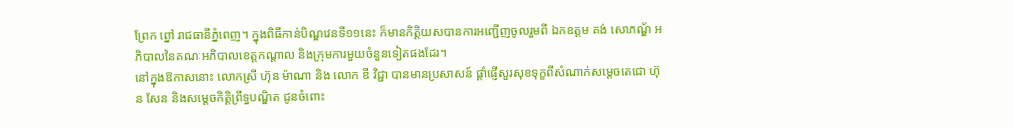ព្រែក ព្នៅ រាជធានីភ្នំពេញ។ ក្នុងពិធីកាន់បិណ្ឌវេនទី១១នេះ ក៏មានកិត្តិយសបានការអញ្ជើញចូលរួមពី ឯកឧត្តម គង់ សោភណ្ឌ័ អភិបាលនៃគណៈអភិបាលខេត្តកណ្ដាល និងក្រុមការមួយចំនួនទៀតផងដែរ។
នៅក្នុងឱកាសនោះ លោកស្រី ហ៊ុន ម៉ាណា និង លោក ឌី វិជ្ជា បានមានប្រសាសន៍ ផ្តាំផ្ញើសួរសុខទុក្ខពីសំណាក់សម្តេចតេជោ ហ៊ុន សែន និងសម្តេចកិត្តិព្រឹទ្ធបណ្ឌិត ជូនចំពោះ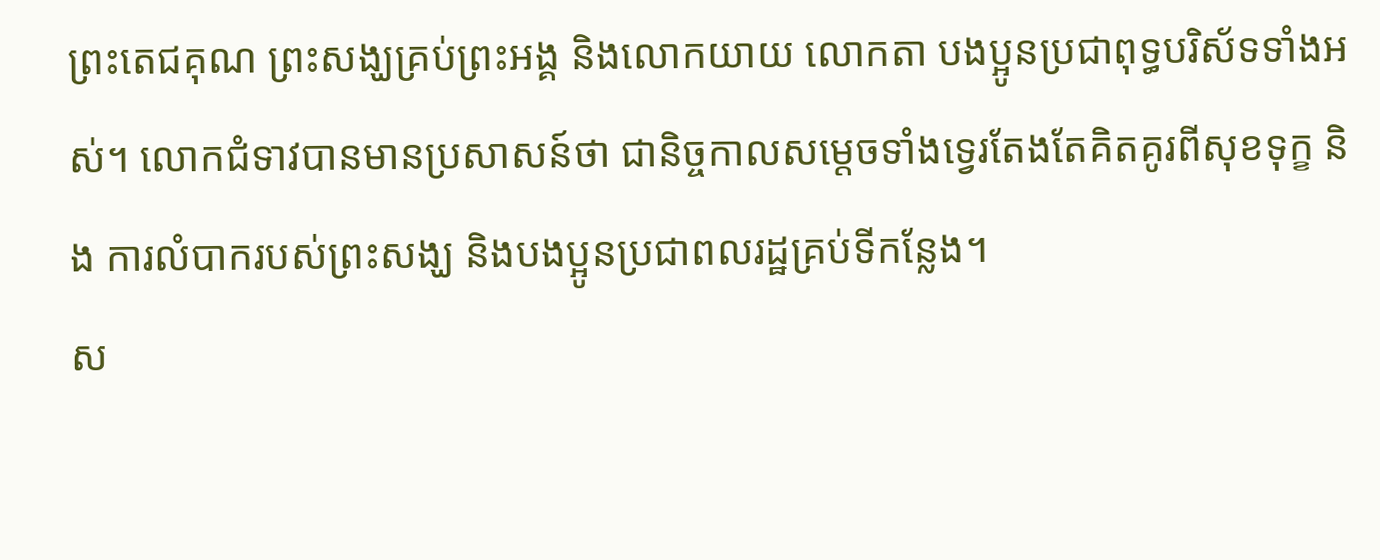ព្រះតេជគុណ ព្រះសង្ឃគ្រប់ព្រះអង្គ និងលោកយាយ លោកតា បងប្អូនប្រជាពុទ្ធបរិស័ទទាំងអស់។ លោកជំទាវបានមានប្រសាសន៍ថា ជានិច្ចកាលសម្តេចទាំងទ្វេរតែងតែគិតគូរពីសុខទុក្ខ និង ការលំបាករបស់ព្រះសង្ឃ និងបងប្អូនប្រជាពលរដ្ឋគ្រប់ទីកន្លែង។
ស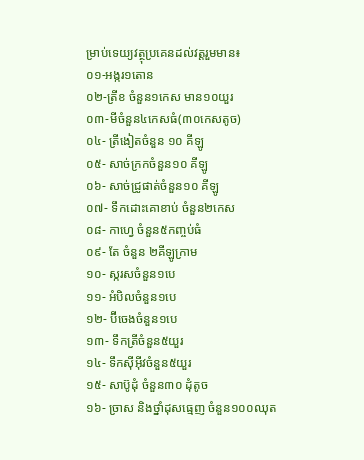ម្រាប់ទេយ្យវត្ថុប្រគេនដល់វត្តរួមមាន៖
០១-អង្ករ១តោន
០២-ត្រីខ ចំនួន១កេស មាន១០យួរ
០៣-មីចំនួន៤កេសធំ(៣០កេសតូច)
០៤- ត្រីងៀតចំនួន ១០ គីឡូ
០៥- សាច់ក្រកចំនួន១០ គីឡូ
០៦- សាច់ជ្រូផាត់ចំនួន១០ គីឡូ
០៧- ទឹកដោះគោខាប់ ចំនួន២កេស
០៨- កាហ្វេ ចំនួន៥កញ្ចប់ធំ
០៩- តែ ចំនួន ២គីឡូក្រាម
១០- ស្ករសចំនួន១បេ
១១- អំបិលចំនួន១បេ
១២- ប៊ីចេងចំនួន១បេ
១៣- ទឹកត្រីចំនួន៥យួរ
១៤- ទឹកស៊ីអ៊ីវចំនួន៥យួរ
១៥- សាប៊ូដុំ ចំនួន៣០ ដុំតូច
១៦- ច្រាស និងថ្នាំដុសធ្មេញ ចំនួន១០០ឈុត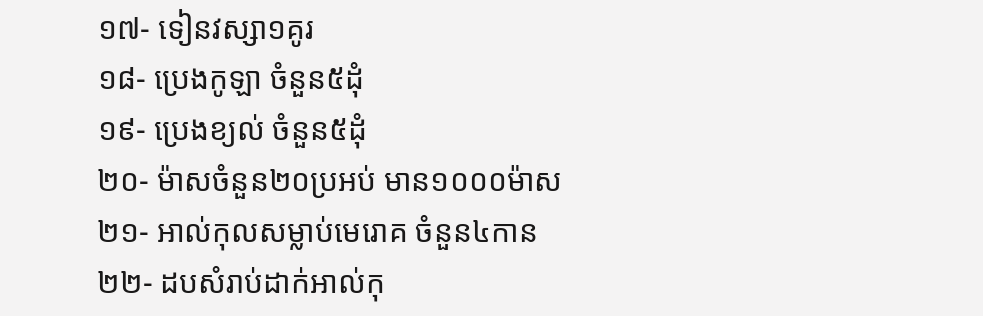១៧- ទៀនវស្សា១គូរ
១៨- ប្រេងកូឡា ចំនួន៥ដុំ
១៩- ប្រេងខ្យល់ ចំនួន៥ដុំ
២០- ម៉ាសចំនួន២០ប្រអប់ មាន១០០០ម៉ាស
២១- អាល់កុលសម្លាប់មេរោគ ចំនួន៤កាន
២២- ដបសំរាប់ដាក់អាល់កុ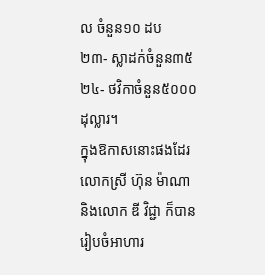ល ចំនួន១០ ដប
២៣- ស្លាដក់ចំនួន៣៥
២៤- ថវិកាចំនួន៥០០០ដុល្លារ។
ក្នុងឱកាសនោះផងដែរ លោកស្រី ហ៊ុន ម៉ាណា និងលោក ឌី វិជ្ជា ក៏បានរៀបចំអាហារ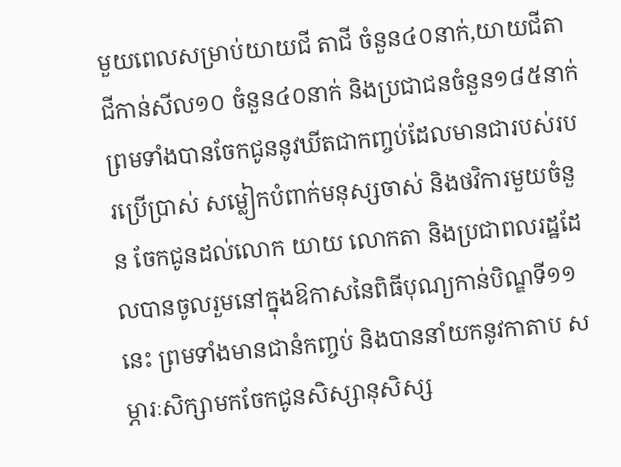មួយពេលសម្រាប់យាយជី តាជី ចំនួន៤០នាក់,យាយជីតាជីកាន់សីល១០ ចំនួន៤០នាក់ និងប្រជាជនចំនួន១៨៥នាក់ ព្រមទាំងបានចែកជូននូវឃីតជាកញ្ចប់ដែលមានជារបស់របរប្រើប្រាស់ សម្លៀកបំពាក់មនុស្សចាស់ និងថវិការមួយចំនួន ចែកជូនដល់លោក យាយ លោកតា និងប្រជាពលរដ្ឋដែលបានចូលរួមនៅក្នុងឱកាសនៃពិធីបុណ្យកាន់បិណ្ឌទី១១នេះ ព្រមទាំងមានជានំកញ្ចប់ និងបាននាំយកនូវកាតាប សម្ភារៈសិក្សាមកចែកជូនសិស្សានុសិស្ស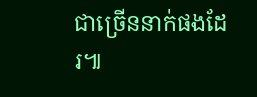ជាច្រើននាក់ផងដែរ៕